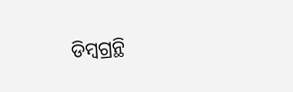ଡିମ୍ବଗ୍ରନ୍ଥି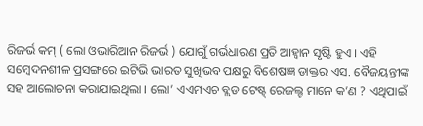ରିଜର୍ଭ କମ୍ ( ଲୋ ଓଭାରିଆନ ରିଜର୍ଭ ) ଯୋଗୁଁ ଗର୍ଭଧାରଣ ପ୍ରତି ଆହ୍ୱାନ ସୃଷ୍ଟି ହୁଏ । ଏହି ସମ୍ବେଦନଶୀଳ ପ୍ରସଙ୍ଗରେ ଇଟିଭି ଭାରତ ସୁଖିଭବ ପକ୍ଷରୁ ବିଶେଷଜ୍ଞ ଡାକ୍ତର ଏସ. ବୈଜୟନ୍ତୀଙ୍କ ସହ ଆଲୋଚନା କରାଯାଇଥିଲା । ଲୋ’ ଏଏମଏଚ ବ୍ଲଡ ଟେଷ୍ଟ୍ ରେଜଲ୍ଟ ମାନେ କ’ଣ ? ଏଥିପାଇଁ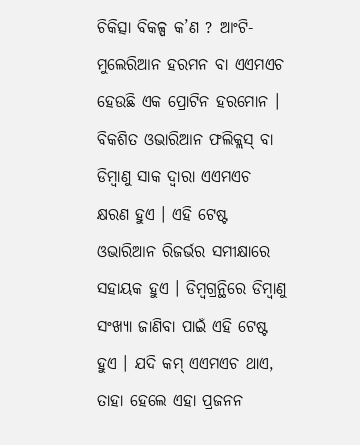ଚିକିତ୍ସା ବିକଳ୍ପ କ’ଣ ? ଆଂଟି-ମୁଲେରିଆନ ହରମନ ବା ଏଏମଏଚ ହେଉଛି ଏକ ପ୍ରୋଟିନ ହରମୋନ । ବିକଶିତ ଓଭାରିଆନ ଫଲିକ୍ଲସ୍ ବା ଡିମ୍ବାଣୁ ସାକ ଦ୍ୱାରା ଏଏମଏଚ କ୍ଷରଣ ହୁଏ । ଏହି ଟେଷ୍ଟ ଓଭାରିଆନ ରିଜର୍ଭର ସମୀକ୍ଷାରେ ସହାୟକ ହୁଏ । ଡିମ୍ବଗ୍ରନ୍ଥିରେ ଡିମ୍ବାଣୁ ସଂଖ୍ୟା ଜାଣିବା ପାଇଁ ଏହି ଟେଷ୍ଟ ହୁଏ । ଯଦି କମ୍ ଏଏମଏଚ ଥାଏ, ତାହା ହେଲେ ଏହା ପ୍ରଜନନ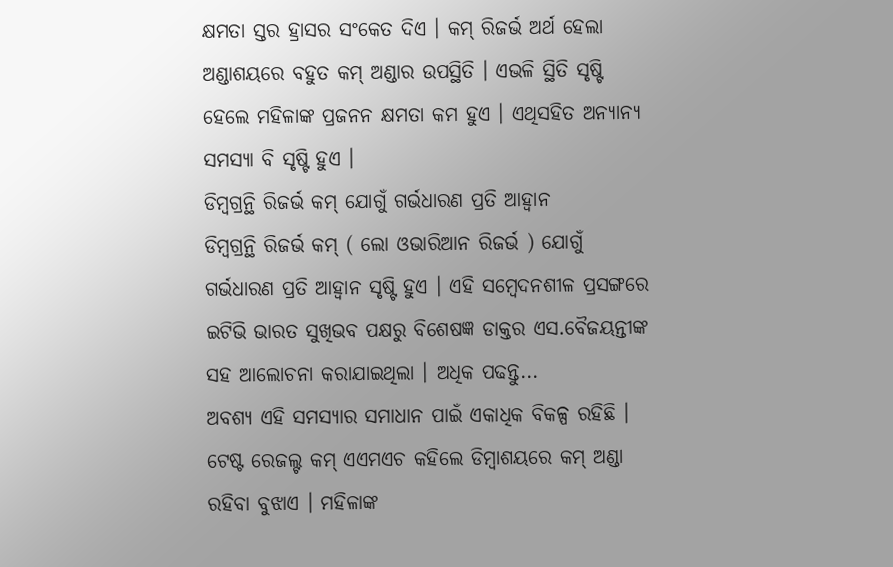କ୍ଷମତା ସ୍ତର ହ୍ରାସର ସଂକେତ ଦିଏ । କମ୍ ରିଜର୍ଭ ଅର୍ଥ ହେଲା ଅଣ୍ଡାଶୟରେ ବହୁତ କମ୍ ଅଣ୍ଡାର ଉପସ୍ଥିତି । ଏଭଳି ସ୍ଥିତି ସୃଷ୍ଟି ହେଲେ ମହିଳାଙ୍କ ପ୍ରଜନନ କ୍ଷମତା କମ ହୁଏ । ଏଥିସହିତ ଅନ୍ୟାନ୍ୟ ସମସ୍ୟା ବି ସୃଷ୍ଟି ହୁଏ ।
ଡିମ୍ବଗ୍ରନ୍ଥି ରିଜର୍ଭ କମ୍ ଯୋଗୁଁ ଗର୍ଭଧାରଣ ପ୍ରତି ଆହ୍ୱାନ
ଡିମ୍ବଗ୍ରନ୍ଥି ରିଜର୍ଭ କମ୍ ( ଲୋ ଓଭାରିଆନ ରିଜର୍ଭ ) ଯୋଗୁଁ ଗର୍ଭଧାରଣ ପ୍ରତି ଆହ୍ୱାନ ସୃଷ୍ଟି ହୁଏ । ଏହି ସମ୍ବେଦନଶୀଳ ପ୍ରସଙ୍ଗରେ ଇଟିଭି ଭାରତ ସୁଖିଭବ ପକ୍ଷରୁ ବିଶେଷଜ୍ଞ ଡାକ୍ତର ଏସ.ବୈଜୟନ୍ତୀଙ୍କ ସହ ଆଲୋଚନା କରାଯାଇଥିଲା । ଅଧିକ ପଢନ୍ତୁ...
ଅବଶ୍ୟ ଏହି ସମସ୍ୟାର ସମାଧାନ ପାଇଁ ଏକାଧିକ ବିକଳ୍ପ ରହିଛି । ଟେଷ୍ଟ ରେଜଲ୍ଟ କମ୍ ଏଏମଏଚ କହିଲେ ଡିମ୍ବାଶୟରେ କମ୍ ଅଣ୍ଡା ରହିବା ବୁଝାଏ । ମହିଳାଙ୍କ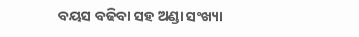ବୟସ ବଢିବା ସହ ଅଣ୍ଡା ସଂଖ୍ୟା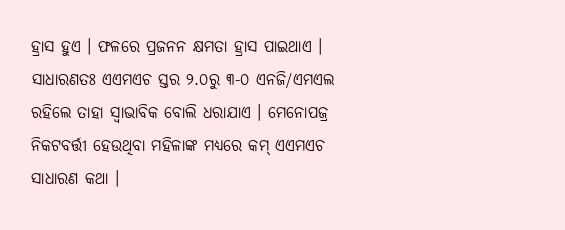ହ୍ରାସ ହୁଏ । ଫଳରେ ପ୍ରଜନନ କ୍ଷମତା ହ୍ରାସ ପାଇଥାଏ । ସାଧାରଣତଃ ଏଏମଏଚ ସ୍ତର ୨.୦ରୁ ୩-୦ ଏନଜି/ଏମଏଲ ରହିଲେ ତାହା ସ୍ୱାଭାବିକ ବୋଲି ଧରାଯାଏ । ମେନୋପଜ୍ର ନିକଟବର୍ତ୍ତୀ ହେଉଥିବା ମହିଳାଙ୍କ ମଧ୍ୟରେ କମ୍ ଏଏମଏଚ ସାଧାରଣ କଥା ।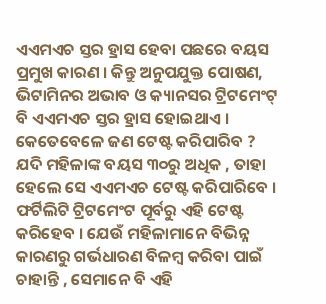ଏଏମଏଚ ସ୍ତର ହ୍ରାସ ହେବା ପଛରେ ବୟସ ପ୍ରମୁଖ କାରଣ । କିନ୍ତୁ ଅନୁପଯୁକ୍ତ ପୋଷଣ, ଭିଟାମିନର ଅଭାବ ଓ କ୍ୟାନସର ଟ୍ରିଟମେଂଟ୍ ବି ଏଏମଏଚ ସ୍ତର ହ୍ରାସ ହୋଇଥାଏ । କେତେବେଳେ ଜଣ ଟେଷ୍ଟ କରିପାରିବ ? ଯଦି ମହିଳାଙ୍କ ବୟସ ୩୦ରୁ ଅଧିକ , ତାହା ହେଲେ ସେ ଏଏମଏଚ ଟେଷ୍ଟ କରିପାରିବେ । ଫର୍ଟିଲିଟି ଟ୍ରିଟମେଂଟ ପୂର୍ବରୁ ଏହି ଟେଷ୍ଟ କରିହେବ । ଯେଉଁ ମହିଳାମାନେ ବିଭିନ୍ନ କାରଣରୁ ଗର୍ଭଧାରଣ ବିଳମ୍ବ କରିବା ପାଇଁ ଚାହାନ୍ତି , ସେମାନେ ବି ଏହି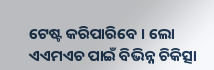ଟେଷ୍ଟ କରିପାରିବେ । ଲୋ ଏଏମଏଚ ପାଇଁ ବିଭିନ୍ନ ଚିକିତ୍ସା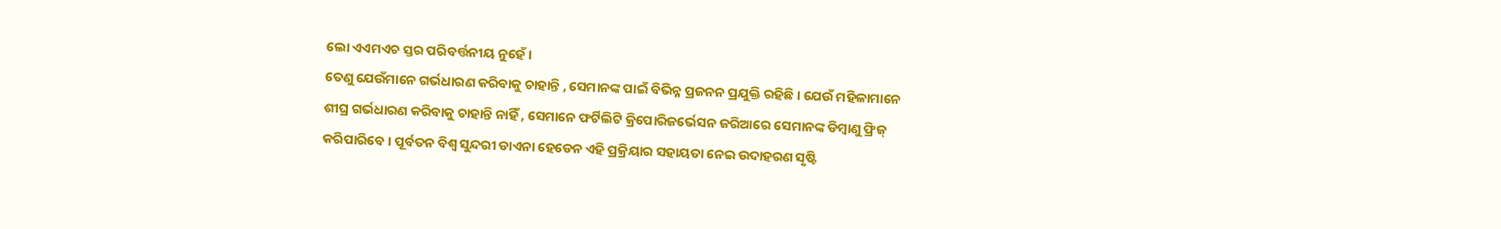ଲୋ ଏଏମଏଚ ସ୍ତର ପରିବର୍ତ୍ତନୀୟ ନୁହେଁ ।
ତେଣୁ ଯେଉଁମାନେ ଗର୍ଭଧାରଣ କରିବାକୁ ଚାହାନ୍ତି , ସେମାନଙ୍କ ପାଇଁ ବିଭିନ୍ନ ପ୍ରଜନନ ପ୍ରଯୁକ୍ତି ରହିଛି । ଯେଉଁ ମହିଳାମାନେ ଶୀଘ୍ର ଗର୍ଭଧାରଣ କରିବାକୁ ଚାହାନ୍ତି ନାହିଁ , ସେମାନେ ଫର୍ଟିଲିଟି କ୍ରିପୋରିଜର୍ଭେସନ ଜରିଆରେ ସେମାନଙ୍କ ଡିମ୍ବାଣୁ ଫ୍ରିଜ୍ କରିପାରିବେ । ପୂର୍ବତନ ବିଶ୍ୱ ସୁନ୍ଦରୀ ଡାଏନା ହେଡେନ ଏହି ପ୍ରକ୍ରିୟାର ସହାୟତା ନେଇ ଉଦାହରଣ ସୃଷ୍ଟି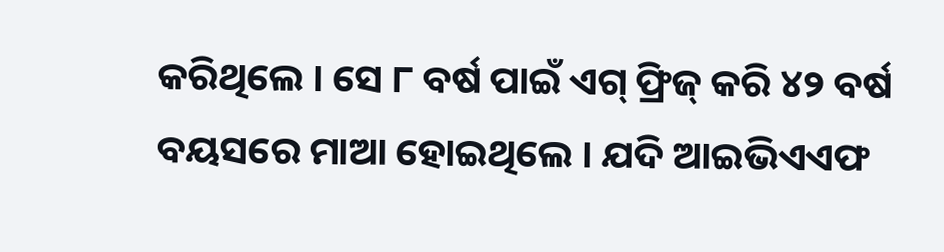କରିଥିଲେ । ସେ ୮ ବର୍ଷ ପାଇଁ ଏଗ୍ ଫ୍ରିଜ୍ କରି ୪୨ ବର୍ଷ ବୟସରେ ମାଆ ହୋଇଥିଲେ । ଯଦି ଆଇଭିଏଏଫ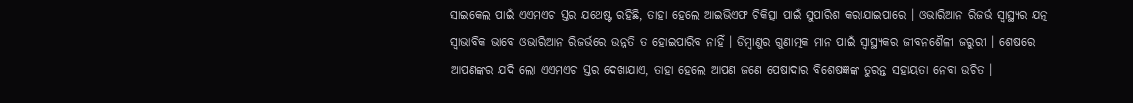ସାଇକେଲ ପାଇଁ ଏଏମଏଚ ସ୍ତର ଯଥେଷ୍ଟ ରହିଛି, ତାହା ହେଲେ ଆଇଭିଏଫ ଚିକିତ୍ସା ପାଇଁ ସୁପାରିଶ କରାଯାଇପାରେ । ଓଭାରିଆନ ରିଜର୍ଭ ସ୍ୱାସ୍ଥ୍ୟର ଯତ୍ନ ସ୍ୱାଭାବିକ ଭାବେ ଓଭାରିଆନ ରିଜର୍ଭରେ ଉନ୍ନତି ତ ହୋଇପାରିବ ନାହିଁ । ଡିମ୍ବାଣୁର ଗୁଣାତ୍ମକ ମାନ ପାଇଁ ସ୍ୱାସ୍ଥ୍ୟକର ଜୀବନଶୈଳୀ ଜରୁରୀ । ଶେଷରେ ଆପଣଙ୍କର ଯଦି ଲୋ ଏଏମଏଚ ସ୍ତର ଦେଖାଯାଏ, ତାହା ହେଲେ ଆପଣ ଜଣେ ପେଷାଦାର ବିଶେଷଜ୍ଞଙ୍କ ତୁରନ୍ତ ସହାୟତା ନେବା ଉଚିତ ।